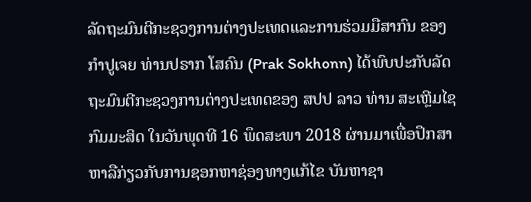ລັດຖະມົນຕີກະຊວງການຕ່າງປະເທດແລະການຮ່ວມມືສາກົນ ຂອງກຳປູເຈຍ ທ່ານປຣາກ ໂສຄົນ (Prak Sokhonn) ໄດ້ພົບປະກັບລັດຖະມົນຕີກະຊວງການຕ່າງປະເທດຂອງ ສປປ ລາວ ທ່ານ ສະເຫຼີມໄຊ ກົມມະສິດ ໃນວັນພຸດທີ 16 ພຶດສະພາ 2018 ຜ່ານມາເພື່ອປຶກສາຫາລືກ່ຽວກັບການຊອກຫາຊ່ອງທາງແກ້ໄຂ ບັນຫາຊາ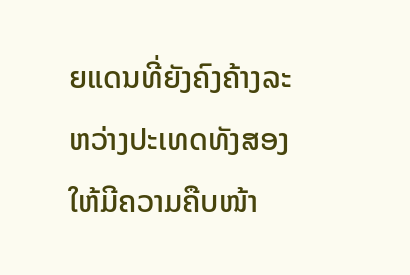ຍແດນທີ່ຍັງຄົງຄ້າງລະຫວ່າງປະເທດທັງສອງ ໃຫ້ມີຄວາມຄືບໜ້າ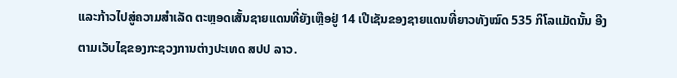ແລະກ້າວໄປສູ່ຄວາມສຳເລັດ ຕະຫຼອດເສັ້ນຊາຍແດນທີ່ຍັງເຫຼືອຢູ່ 14 ເປີເຊັນຂອງຊາຍແດນທີ່ຍາວທັງໝົດ 535 ກິໂລແມັດນັ້ນ ອີງຕາມເວັບໄຊຂອງກະຊວງການຕ່າງປະເທດ ສປປ ລາວ.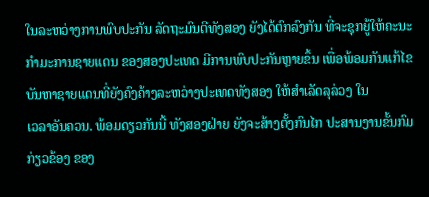ໃນລະຫວ່າງການພົບປະກັນ ລັດຖະມົນຕີທັງສອງ ຍັງໄດ້ຕົກລົງກັນ ທີ່ຈະຊຸກຍູ້ໃຫ້ຄະນະກຳມະການຊາຍແດນ ຂອງສອງປະເທດ ມີການພົບປະກັນຫຼາຍຂຶ້ນ ເພື່ອພ້ອມກັນແກ້ໄຂບັນຫາຊາຍແດນທີ່ຍັງຄົງຄ້າງລະຫວ່າງປະເທດທັງສອງ ໃຫ້ສຳເລັດລຸລ່ວງ ໃນ
ເວລາອັນຄວນ. ພ້ອມດຽວກັນນີ້ ທັງສອງຝ່າຍ ຍັງຈະສ້າງຕັ້ງກົນໄກ ປະສານງານຂັ້ນກົມກ່ຽວຂ້ອງ ຂອງ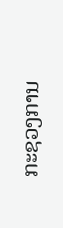ກະຊວງການ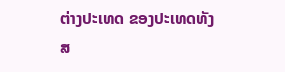ຕ່າງປະເທດ ຂອງປະເທດທັງສ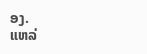ອງ.
ແຫລ່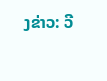ງຂ່າວ: ວີ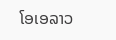ໂອເອລາວ